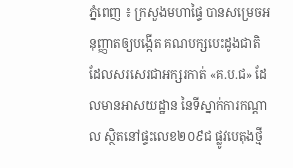ភ្នំពេញ ៖ ក្រសួងមហាផ្ទៃ បានសម្រេចអនុញ្ញាតឲ្យបង្កើត គណបក្សបេះដូងជាតិ ដែលសរសេរជាអក្សរកាត់ «គ.ប.ជ» ដែលមានអាសយដ្ឋាន នៃទីស្នាក់ការកណ្ដាល ស្ថិតនៅផ្ទះលេខ២០៩ជ ផ្លូវបេតុងថ្មី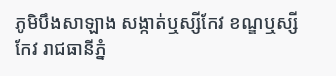ភូមិបឹងសាឡាង សង្កាត់ឬស្សីកែវ ខណ្ឌឬស្សីកែវ រាជធានីភ្នំ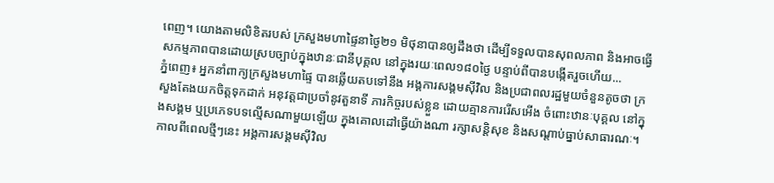ពេញ។ យោងតាមលិខិតរបស់ ក្រសួងមហាផ្ទៃនាថ្ងៃ២១ មិថុនាបានឲ្យដឹងថា ដើម្បីទទួលបានសុពលភាព និងអាចធ្វើសកម្មភាពបានដោយស្របច្បាប់ក្នុងឋានៈជានីបុគ្គល នៅក្នុងរយៈពេល១៨០ថ្ងៃ បន្ទាប់ពីបានបង្កើតរួចហើយ...
ភ្នំពេញ៖ អ្នកនាំពាក្យក្រសួងមហាផ្ទៃ បានឆ្លើយតបទៅនឹង អង្គការសង្គមស៊ីវិល និងប្រជាពលរដ្ឋមួយចំនួនតូចថា ក្រសួងតែងយកចិត្តទុកដាក់ អនុវត្តជាប្រចាំនូវតួនាទី ភារកិច្ចរបស់ខ្លួន ដោយគ្មានការរើសអើង ចំពោះឋានៈបុគ្គល នៅក្នុងសង្គម ឬប្រភេទបទល្មើសណាមួយឡើយ ក្នុងគោលដៅធ្វើយ៉ាងណា រក្សាសន្តិសុខ និងសណ្តាប់ធ្នាប់សាធារណៈ។ កាលពីពេលថ្មីៗនេះ អង្គការសង្គមស៊ីវិល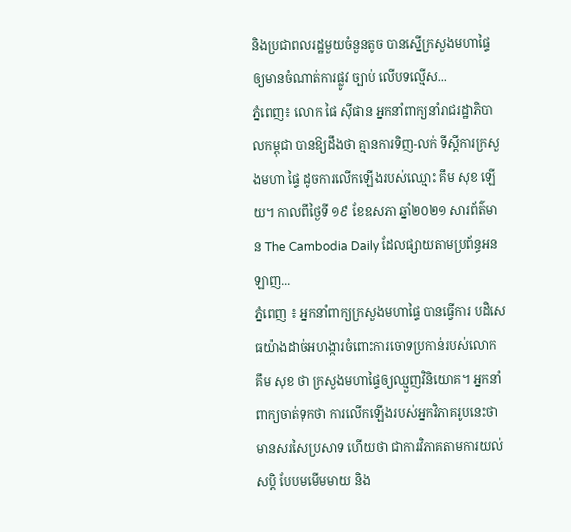និងប្រជាពលរដ្ឋមួយចំនួនតូច បានស្នើក្រសួងមហាផ្ទៃ ឲ្យមានចំណាត់ការផ្លូវ ច្បាប់ លើបទល្មើស...
ភ្នំពេញ៖ លោក ផៃ ស៊ីផាន អ្នកនាំពាក្យនាំរាជរដ្ឋាភិបាលកម្ពុជា បានឱ្យដឹងថា គ្មានការទិញ-លក់ ទីស្ដីការក្រសួងមហា ផ្ទៃ ដូចការលើកឡើងរបស់ឈ្មោះ គឹម សុខ ឡើយ។ កាលពីថ្ងៃទី ១៩ ខែឧសភា ឆ្នាំ២០២១ សារព័ត៌មាន The Cambodia Daily ដែលផ្សាយតាមប្រព័ន្ធអនឡាញ...
ភ្នំពេញ ៖ អ្នកនាំពាក្យក្រសួងមហាផ្ទៃ បានធ្វើការ បដិសេធយ៉ាងដាច់អហង្ការចំពោះការចោទប្រកាន់របស់លោក គឹម សុខ ថា ក្រសួងមហាផ្ទៃឲ្យឈ្មួញវិនិយោគ។ អ្នកនាំពាក្យចាត់ទុកថា ការលើកឡើងរបស់អ្នកវិភាគរូបនេះថា មានសរសៃប្រសាទ ហើយថា ជាការវិភាគតាមការយល់សប្តិ បែបមមើមមាយ និង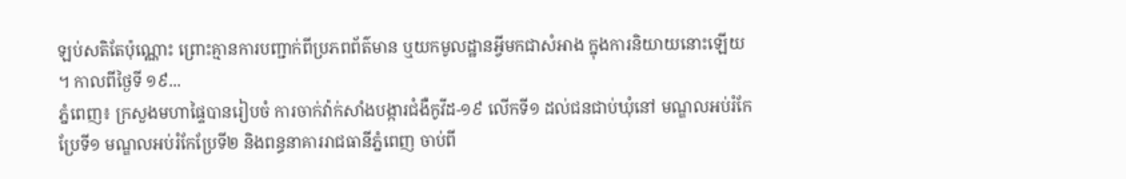ឡប់សតិតែប៉ុណ្ណោះ ព្រោះគ្មានការបញ្ជាក់ពីប្រភពព័ត៌មាន ឬយកមូលដ្ឋានអ្វីមកជាសំអាង ក្នុងការនិយាយនោះឡើយ ។ កាលពីថ្ងៃទី ១៩...
ភ្នំពេញ៖ ក្រសួងមហាផ្ទៃបានរៀបចំ ការចាក់វ៉ាក់សាំងបង្ការជំងឺកូវីដ-១៩ លើកទី១ ដល់ជនជាប់ឃុំនៅ មណ្ឌលអប់រំកែប្រែទី១ មណ្ឌលអប់រំកែប្រែទី២ និងពន្ធនាគាររាជធានីភ្នំពេញ ចាប់ពី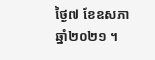ថ្ងៃ៧ ខែឧសភា ឆ្នាំ២០២១ ។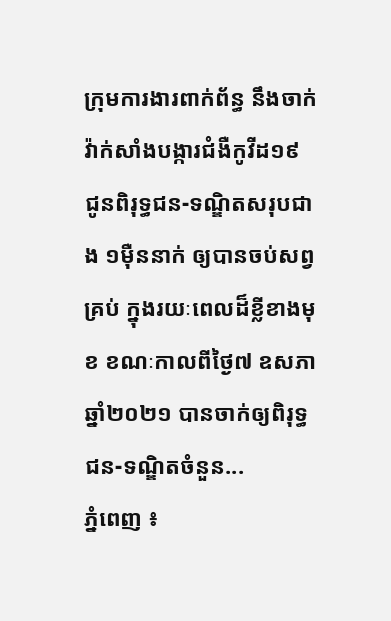ក្រុមការងារពាក់ព័ន្ធ នឹងចាក់វ៉ាក់សាំងបង្ការជំងឺកូវីដ១៩ ជូនពិរុទ្ធជន-ទណ្ឌិតសរុបជាង ១ម៉ឺននាក់ ឲ្យបានចប់សព្វគ្រប់ ក្នុងរយៈពេលដ៏ខ្លីខាងមុខ ខណៈកាលពីថ្ងៃ៧ ឧសភា ឆ្នាំ២០២១ បានចាក់ឲ្យពិរុទ្ធជន-ទណ្ឌិតចំនួន...
ភ្នំពេញ ៖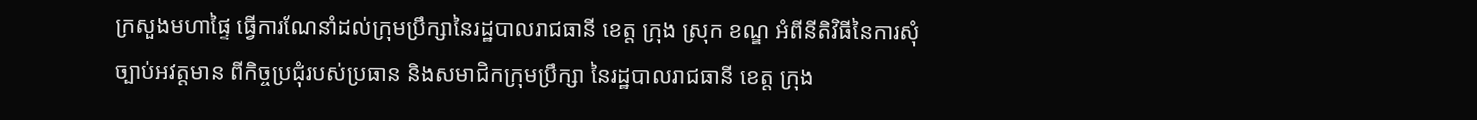ក្រសួងមហាផ្ទៃ ធ្វេីការណែនាំដល់ក្រុមប្រឹក្សានៃរដ្ឋបាលរាជធានី ខេត្ត ក្រុង ស្រុក ខណ្ឌ អំពីនីតិវិធីនៃការសុំច្បាប់អវត្តមាន ពីកិច្ចប្រជុំរបស់ប្រធាន និងសមាជិកក្រុមប្រឹក្សា នៃរដ្ឋបាលរាជធានី ខេត្ត ក្រុង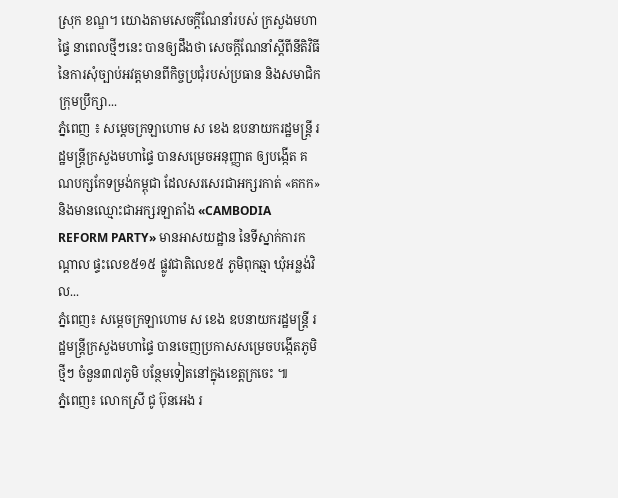ស្រុក ខណ្ឌ។ យោងតាមសេចក្ដីណែនាំរបស់ ក្រសួងមហាផ្ទៃ នាពេលថ្មីៗនេះ បានឲ្យដឹងថា សេចក្តីណែនាំស្តីពីនីតិវិធីនៃការសុំច្បាប់អវត្តមានពីកិច្ចប្រជុំរបស់ប្រធាន និងសមាជិកក្រុមប្រឹក្សា...
ភ្នំពេញ ៖ សម្ដេចក្រឡាហោម ស ខេង ឧបនាយករដ្ឋមន្ដ្រី រដ្ឋមន្ដ្រីក្រសួងមហាផ្ទៃ បានសម្រេចអនុញ្ញាត ឲ្យបង្កើត គណបក្សកែទម្រង់កម្ពុជា ដែលសរសេរជាអក្សរកាត់ «គកក» និងមានឈ្មោះជាអក្សរឡាតាំង «CAMBODIA REFORM PARTY» មានអាសយដ្ឋាន នៃទីស្នាក់ការកណ្តាល ផ្ទះលេខ៥១៥ ផ្លូវជាតិលេខ៥ ភូមិពុកឆ្មា ឃុំអន្លង់វិល...
ភ្នំពេញ៖ សម្តេចក្រឡាហោម ស ខេង ឧបនាយករដ្ឋមន្ត្រី រដ្ឋមន្ត្រីក្រសួងមហាផ្ទៃ បានចេញប្រកាសសម្រេចបង្កើតភូមិថ្មីៗ ចំនួន៣៧ភូមិ បន្ថែមទៀតនៅក្នុងខេត្តក្រចេះ ៕
ភ្នំពេញ៖ លោកស្រី ជូ ប៊ុនអេង រ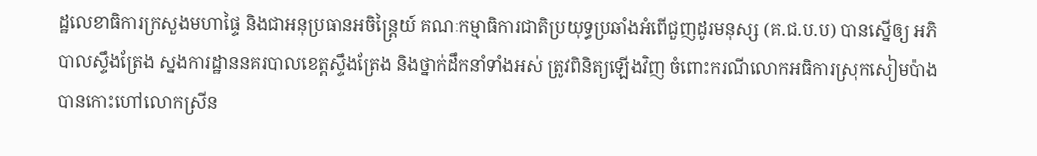ដ្ឋលេខាធិការក្រសួងមហាផ្ទៃ និងជាអនុប្រធានអចិន្ដ្រៃយ៍ គណៈកម្មាធិការជាតិប្រយុទ្ធប្រឆាំងអំពើជួញដូរមនុស្ស (គ.ជ.ប.ប) បានស្នើឲ្យ អភិបាលស្ទឹងត្រែង ស្នងការដ្ឋាននគរបាលខេត្តស្ទឹងត្រែង និងថ្នាក់ដឹកនាំទាំងអស់ ត្រូវពិនិត្យឡើងវិញ ចំពោះករណីលោកអធិការស្រុកសៀមប៉ាង បានកោះហៅលោកស្រីន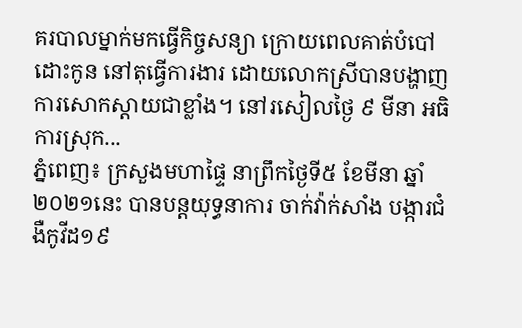គរបាលម្នាក់មកធ្វើកិច្ចសន្យា ក្រោយពេលគាត់បំបៅដោះកូន នៅតុធ្វើការងារ ដោយលោកស្រីបានបង្ហាញការសោកស្តាយជាខ្លាំង។ នៅរសៀលថ្ងៃ ៩ មីនា អធិការស្រុក...
ភ្នំពេញ៖ ក្រសួងមហាផ្ទៃ នាព្រឹកថ្ងៃទី៥ ខែមីនា ឆ្នាំ២០២១នេះ បានបន្ដយុទ្ធនាការ ចាក់វ៉ាក់សាំង បង្ការជំងឺកូវីដ១៩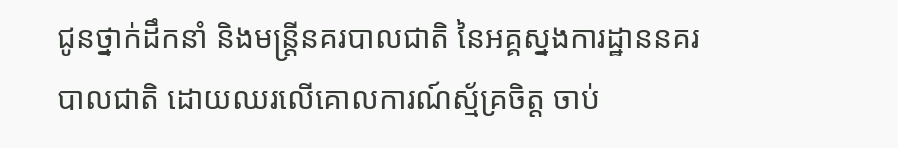ជូនថ្នាក់ដឹកនាំ និងមន្ដ្រីនគរបាលជាតិ នៃអគ្គស្នងការដ្ឋាននគរបាលជាតិ ដោយឈរលើគោលការណ៍ស្ម័គ្រចិត្ត ចាប់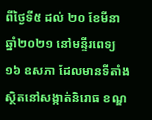ពីថ្ងៃទី៥ ដល់ ២០ ខែមីនា ឆ្នាំ២០២១ នៅមន្ទីរពេទ្យ ១៦ ឧសភា ដែលមានទីតាំងស្ថិតនៅសង្កាត់និរោធ ខណ្ឌ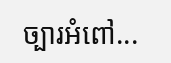ច្បារអំពៅ...